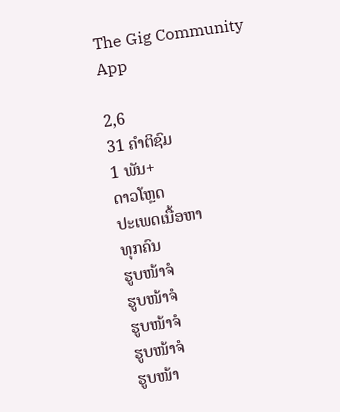The Gig Community App

2,6
31 ຄຳຕິຊົມ
1 ພັນ+
ດາວໂຫຼດ
ປະເພດເນື້ອຫາ
ທຸກຄົນ
ຮູບໜ້າຈໍ
ຮູບໜ້າຈໍ
ຮູບໜ້າຈໍ
ຮູບໜ້າຈໍ
ຮູບໜ້າ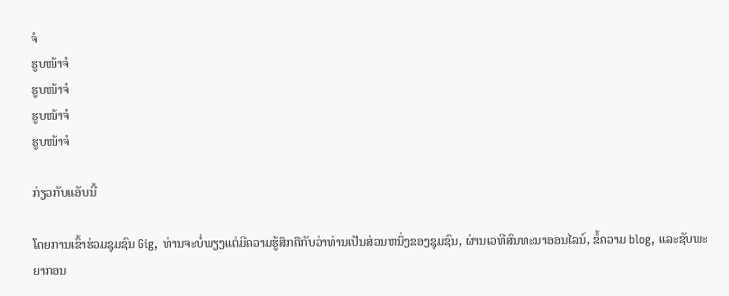ຈໍ
ຮູບໜ້າຈໍ
ຮູບໜ້າຈໍ
ຮູບໜ້າຈໍ
ຮູບໜ້າຈໍ

ກ່ຽວກັບແອັບນີ້

ໂດຍການເຂົ້າຮ່ວມຊຸມຊົນ Gig, ທ່ານຈະບໍ່ພຽງແຕ່ມີຄວາມຮູ້ສຶກຄືກັບວ່າທ່ານເປັນສ່ວນຫນຶ່ງຂອງຊຸມຊົນ, ຜ່ານເວທີສົນທະນາອອນໄລນ໌, ຂໍ້ຄວາມ blog, ແລະຊັບພະຍາກອນ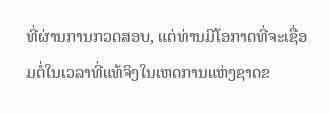ທີ່ຜ່ານການກວດສອບ, ແຕ່ທ່ານມີໂອກາດທີ່ຈະເຊື່ອມຕໍ່ໃນເວລາທີ່ແທ້ຈິງໃນເຫດການແຫ່ງຊາດຂ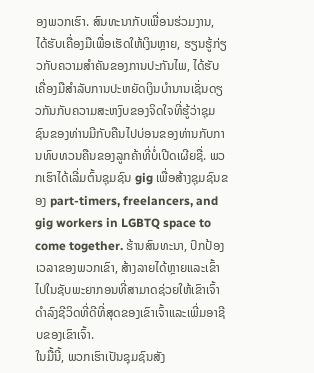ອງພວກເຮົາ. ສົນທະນາກັບເພື່ອນຮ່ວມງານ, ໄດ້ຮັບເຄື່ອງມືເພື່ອເຮັດໃຫ້ເງິນຫຼາຍ, ຮຽນຮູ້ກ່ຽວກັບຄວາມສໍາຄັນຂອງການປະກັນໄພ, ໄດ້ຮັບເຄື່ອງມືສໍາລັບການປະຫຍັດເງິນບໍານານເຊັ່ນດຽວກັນກັບຄວາມສະຫງົບຂອງຈິດໃຈທີ່ຮູ້ວ່າຊຸມຊົນຂອງທ່ານມີກັບຄືນໄປບ່ອນຂອງທ່ານກັບການທົບທວນຄືນຂອງລູກຄ້າທີ່ບໍ່ເປີດເຜີຍຊື່. ພວກເຮົາໄດ້ເລີ່ມຕົ້ນຊຸມຊົນ gig ເພື່ອສ້າງຊຸມຊົນຂອງ part-timers, freelancers, and gig workers in LGBTQ space to come together. ຮ້ານສົນທະນາ, ປົກປ້ອງເວລາຂອງພວກເຂົາ, ສ້າງລາຍໄດ້ຫຼາຍແລະເຂົ້າໄປໃນຊັບພະຍາກອນທີ່ສາມາດຊ່ວຍໃຫ້ເຂົາເຈົ້າດໍາລົງຊີວິດທີ່ດີທີ່ສຸດຂອງເຂົາເຈົ້າແລະເພີ່ມອາຊີບຂອງເຂົາເຈົ້າ.
ໃນມື້ນີ້, ພວກເຮົາເປັນຊຸມຊົນສັງ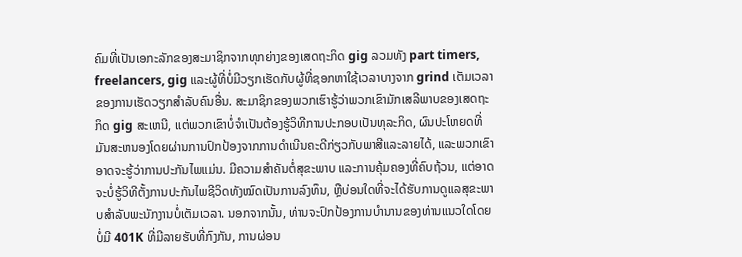ຄົມທີ່ເປັນເອກະລັກຂອງສະມາຊິກຈາກທຸກຍ່າງຂອງເສດຖະກິດ gig ລວມທັງ part timers, freelancers, gig ແລະຜູ້ທີ່ບໍ່ມີວຽກເຮັດກັບຜູ້ທີ່ຊອກຫາໃຊ້ເວລາບາງຈາກ grind ເຕັມເວລາຂອງການເຮັດວຽກສໍາລັບຄົນອື່ນ. ສະມາຊິກຂອງພວກເຮົາຮູ້ວ່າພວກເຂົາມັກເສລີພາບຂອງເສດຖະກິດ gig ສະເຫນີ, ແຕ່ພວກເຂົາບໍ່ຈໍາເປັນຕ້ອງຮູ້ວິທີການປະກອບເປັນທຸລະກິດ, ຜົນປະໂຫຍດທີ່ມັນສະຫນອງໂດຍຜ່ານການປົກປ້ອງຈາກການດໍາເນີນຄະດີກ່ຽວກັບພາສີແລະລາຍໄດ້, ແລະພວກເຂົາອາດຈະຮູ້ວ່າການປະກັນໄພແມ່ນ. ມີຄວາມສໍາຄັນຕໍ່ສຸຂະພາບ ແລະການຄຸ້ມຄອງທີ່ຄົບຖ້ວນ, ແຕ່ອາດຈະບໍ່ຮູ້ວິທີຕັ້ງການປະກັນໄພຊີວິດທັງໝົດເປັນການລົງທຶນ, ຫຼືບ່ອນໃດທີ່ຈະໄດ້ຮັບການດູແລສຸຂະພາບສໍາລັບພະນັກງານບໍ່ເຕັມເວລາ. ນອກຈາກນັ້ນ, ທ່ານຈະປົກປ້ອງການບໍານານຂອງທ່ານແນວໃດໂດຍບໍ່ມີ 401K ທີ່ມີລາຍຮັບທີ່ກົງກັນ, ການຜ່ອນ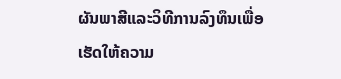ຜັນພາສີແລະວິທີການລົງທຶນເພື່ອເຮັດໃຫ້ຄວາມ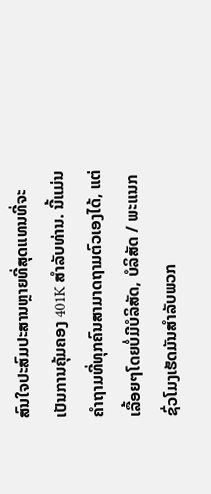ສົນໃຈປະສົມປະສານຫຼາຍທີ່ສຸດແທນທີ່ຈະເປັນການຄຸ້ມຄອງ 401K ສໍາລັບທ່ານ. ນີ້ແມ່ນຄໍາຖາມທີ່ທຸກຄົນສາມາດຖາມຕົວເອງໄດ້, ແຕ່ເລື້ອຍໆໂດຍບໍ່ມີບໍລິສັດ, ບໍລິສັດ / ພະແນກຊົ່ວໂມງເຮັດມັນສໍາລັບພວກ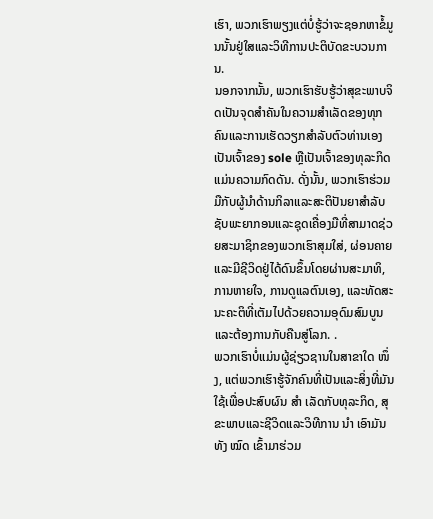ເຮົາ, ພວກເຮົາພຽງແຕ່ບໍ່ຮູ້ວ່າຈະຊອກຫາຂໍ້ມູນນັ້ນຢູ່ໃສແລະວິທີການປະຕິບັດຂະບວນການ.
ນອກຈາກນັ້ນ, ພວກເຮົາຮັບຮູ້ວ່າສຸຂະພາບຈິດເປັນຈຸດສໍາຄັນໃນຄວາມສໍາເລັດຂອງທຸກຄົນແລະການເຮັດວຽກສໍາລັບຕົວທ່ານເອງເປັນເຈົ້າຂອງ sole ຫຼືເປັນເຈົ້າຂອງທຸລະກິດແມ່ນຄວາມກົດດັນ. ດັ່ງນັ້ນ, ພວກເຮົາຮ່ວມມືກັບຜູ້ນໍາດ້ານກິລາແລະສະຕິປັນຍາສໍາລັບຊັບພະຍາກອນແລະຊຸດເຄື່ອງມືທີ່ສາມາດຊ່ວຍສະມາຊິກຂອງພວກເຮົາສຸມໃສ່, ຜ່ອນຄາຍແລະມີຊີວິດຢູ່ໄດ້ດົນຂຶ້ນໂດຍຜ່ານສະມາທິ, ການຫາຍໃຈ, ການດູແລຕົນເອງ, ແລະທັດສະນະຄະຕິທີ່ເຕັມໄປດ້ວຍຄວາມອຸດົມສົມບູນແລະຕ້ອງການກັບຄືນສູ່ໂລກ. .
ພວກເຮົາບໍ່ແມ່ນຜູ້ຊ່ຽວຊານໃນສາຂາໃດ ໜຶ່ງ, ແຕ່ພວກເຮົາຮູ້ຈັກຄົນທີ່ເປັນແລະສິ່ງທີ່ມັນໃຊ້ເພື່ອປະສົບຜົນ ສຳ ເລັດກັບທຸລະກິດ, ສຸຂະພາບແລະຊີວິດແລະວິທີການ ນຳ ເອົາມັນທັງ ໝົດ ເຂົ້າມາຮ່ວມ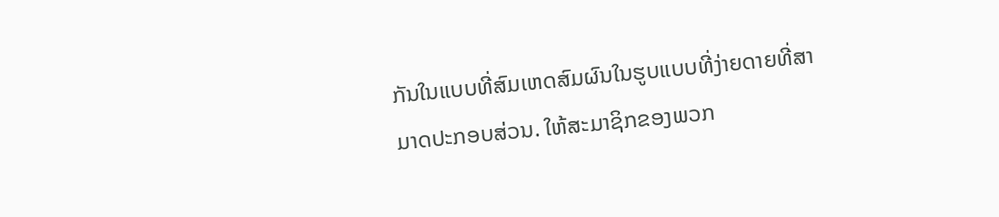ກັນໃນແບບທີ່ສົມເຫດສົມຜົນໃນຮູບແບບທີ່ງ່າຍດາຍທີ່ສາມາດປະກອບສ່ວນ. ໃຫ້ສະມາຊິກຂອງພວກ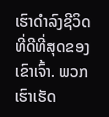ເຮົາດໍາລົງຊີວິດທີ່ດີທີ່ສຸດຂອງເຂົາເຈົ້າ. ພວກເຮົາເຮັດ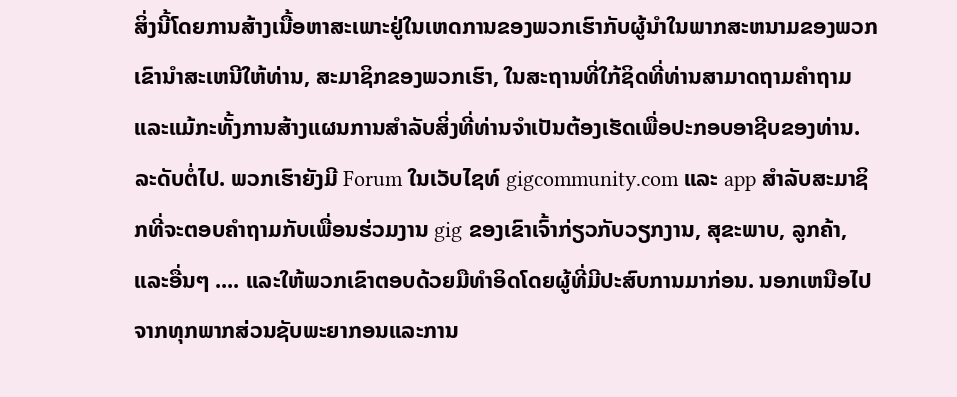ສິ່ງນີ້ໂດຍການສ້າງເນື້ອຫາສະເພາະຢູ່ໃນເຫດການຂອງພວກເຮົາກັບຜູ້ນໍາໃນພາກສະຫນາມຂອງພວກເຂົານໍາສະເຫນີໃຫ້ທ່ານ, ສະມາຊິກຂອງພວກເຮົາ, ໃນສະຖານທີ່ໃກ້ຊິດທີ່ທ່ານສາມາດຖາມຄໍາຖາມແລະແມ້ກະທັ້ງການສ້າງແຜນການສໍາລັບສິ່ງທີ່ທ່ານຈໍາເປັນຕ້ອງເຮັດເພື່ອປະກອບອາຊີບຂອງທ່ານ. ລະດັບຕໍ່ໄປ. ພວກເຮົາຍັງມີ Forum ໃນເວັບໄຊທ໌ gigcommunity.com ແລະ app ສໍາລັບສະມາຊິກທີ່ຈະຕອບຄໍາຖາມກັບເພື່ອນຮ່ວມງານ gig ຂອງເຂົາເຈົ້າກ່ຽວກັບວຽກງານ, ສຸຂະພາບ, ລູກຄ້າ, ແລະອື່ນໆ .... ແລະໃຫ້ພວກເຂົາຕອບດ້ວຍມືທໍາອິດໂດຍຜູ້ທີ່ມີປະສົບການມາກ່ອນ. ນອກເຫນືອໄປຈາກທຸກພາກສ່ວນຊັບພະຍາກອນແລະການ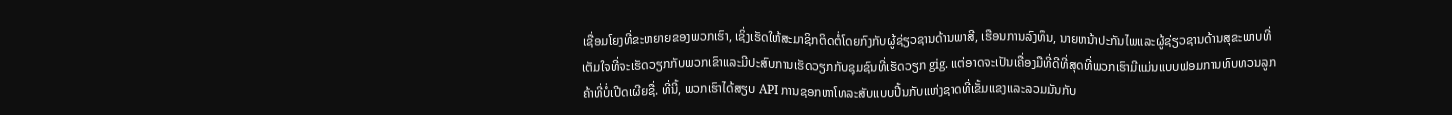ເຊື່ອມໂຍງທີ່ຂະຫຍາຍຂອງພວກເຮົາ, ເຊິ່ງເຮັດໃຫ້ສະມາຊິກຕິດຕໍ່ໂດຍກົງກັບຜູ້ຊ່ຽວຊານດ້ານພາສີ, ເຮືອນການລົງທຶນ, ນາຍຫນ້າປະກັນໄພແລະຜູ້ຊ່ຽວຊານດ້ານສຸຂະພາບທີ່ເຕັມໃຈທີ່ຈະເຮັດວຽກກັບພວກເຂົາແລະມີປະສົບການເຮັດວຽກກັບຊຸມຊົນທີ່ເຮັດວຽກ gig. ແຕ່ອາດຈະເປັນເຄື່ອງມືທີ່ດີທີ່ສຸດທີ່ພວກເຮົາມີແມ່ນແບບຟອມການທົບທວນລູກຄ້າທີ່ບໍ່ເປີດເຜີຍຊື່. ທີ່ນີ້, ພວກເຮົາໄດ້ສຽບ API ການຊອກຫາໂທລະສັບແບບປີ້ນກັບແຫ່ງຊາດທີ່ເຂັ້ມແຂງແລະລວມມັນກັບ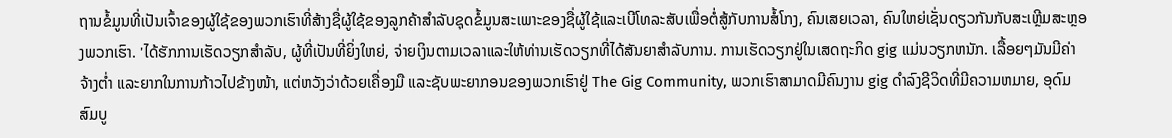ຖານຂໍ້ມູນທີ່ເປັນເຈົ້າຂອງຜູ້ໃຊ້ຂອງພວກເຮົາທີ່ສ້າງຊື່ຜູ້ໃຊ້ຂອງລູກຄ້າສໍາລັບຊຸດຂໍ້ມູນສະເພາະຂອງຊື່ຜູ້ໃຊ້ແລະເບີໂທລະສັບເພື່ອຕໍ່ສູ້ກັບການສໍ້ໂກງ, ຄົນເສຍເວລາ, ຄົນໃຫຍ່ເຊັ່ນດຽວກັນກັບສະເຫຼີມສະຫຼອງພວກເຮົາ. 'ໄດ້ຮັກການເຮັດວຽກສໍາລັບ, ຜູ້ທີ່ເປັນທີ່ຍິ່ງໃຫຍ່, ຈ່າຍເງິນຕາມເວລາແລະໃຫ້ທ່ານເຮັດວຽກທີ່ໄດ້ສັນຍາສໍາລັບການ. ການເຮັດວຽກຢູ່ໃນເສດຖະກິດ gig ແມ່ນວຽກຫນັກ. ເລື້ອຍໆມັນມີຄ່າຈ້າງຕໍ່າ ແລະຍາກໃນການກ້າວໄປຂ້າງໜ້າ, ແຕ່ຫວັງວ່າດ້ວຍເຄື່ອງມື ແລະຊັບພະຍາກອນຂອງພວກເຮົາຢູ່ The Gig Community, ພວກເຮົາສາມາດມີຄົນງານ gig ດໍາລົງຊີວິດທີ່ມີຄວາມຫມາຍ, ອຸດົມສົມບູ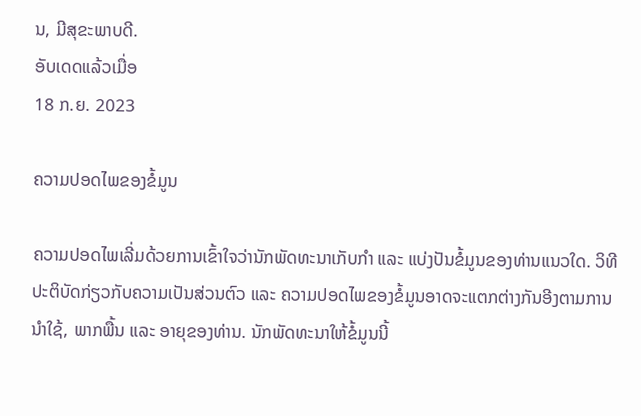ນ, ມີສຸຂະພາບດີ.
ອັບເດດແລ້ວເມື່ອ
18 ກ.ຍ. 2023

ຄວາມປອດໄພຂອງຂໍ້ມູນ

ຄວາມປອດໄພເລີ່ມດ້ວຍການເຂົ້າໃຈວ່ານັກພັດທະນາເກັບກຳ ແລະ ແບ່ງປັນຂໍ້ມູນຂອງທ່ານແນວໃດ. ວິທີປະຕິບັດກ່ຽວກັບຄວາມເປັນສ່ວນຕົວ ແລະ ຄວາມປອດໄພຂອງຂໍ້ມູນອາດຈະແຕກຕ່າງກັນອີງຕາມການນຳໃຊ້, ພາກພື້ນ ແລະ ອາຍຸຂອງທ່ານ. ນັກພັດທະນາໃຫ້ຂໍ້ມູນນີ້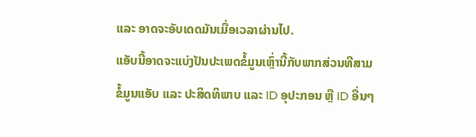ແລະ ອາດຈະອັບເດດມັນເມື່ອເວລາຜ່ານໄປ.
ແອັບນີ້ອາດຈະແບ່ງປັນປະເພດຂໍ້ມູນເຫຼົ່ານີ້ກັບພາກສ່ວນທີສາມ
ຂໍ້ມູນແອັບ ແລະ ປະສິດທິພາບ ແລະ ID ອຸປະກອນ ຫຼື ID ອື່ນໆ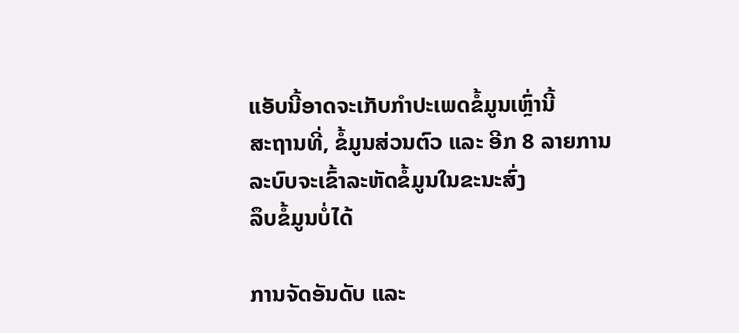ແອັບນີ້ອາດຈະເກັບກຳປະເພດຂໍ້ມູນເຫຼົ່ານີ້
ສະຖານທີ່, ຂໍ້ມູນສ່ວນຕົວ ແລະ ອີກ 8 ລາຍການ
ລະບົບຈະເຂົ້າລະຫັດຂໍ້ມູນໃນຂະນະສົ່ງ
ລຶບຂໍ້ມູນບໍ່ໄດ້

ການຈັດອັນດັບ ແລະ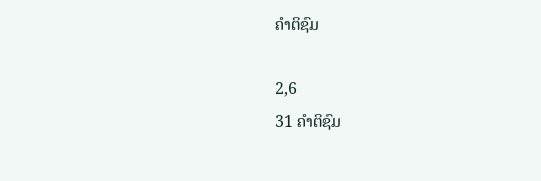ຄຳຕິຊົມ

2,6
31 ຄຳຕິຊົມ